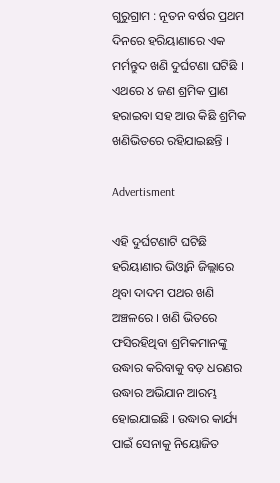ଗୁରୁଗ୍ରାମ : ନୂତନ ବର୍ଷର ପ୍ରଥମ ଦିନରେ ହରିୟାଣାରେ ଏକ ମର୍ମନ୍ତୁଦ ଖଣି ଦୁର୍ଘଟଣା ଘଟିଛି । ଏଥରେ ୪ ଜଣ ଶ୍ରମିକ ପ୍ରାଣ ହରାଇବା ସହ ଆଉ କିଛି ଶ୍ରମିକ ଖଣିଭିତରେ ରହିଯାଇଛନ୍ତି ।

Advertisment

ଏହି ଦୁର୍ଘଟଣାଟି ଘଟିଛି ହରିୟାଣାର ଭିଓ୍ବାନି ଜିଲ୍ଲାରେ ଥିବା ଦାଦମ ପଥର ଖଣି ଅଞ୍ଚଳରେ । ଖଣି ଭିତରେ ଫସିରହିଥିବା ଶ୍ରମିକମାନଙ୍କୁ ଉଦ୍ଧାର କରିବାକୁ ବଡ଼ ଧରଣର ଉଦ୍ଧାର ଅଭିଯାନ ଆରମ୍ଭ ହୋଇଯାଇଛି । ଉଦ୍ଧାର କାର୍ଯ୍ୟ ପାଇଁ ସେନାକୁ ନିୟୋଜିତ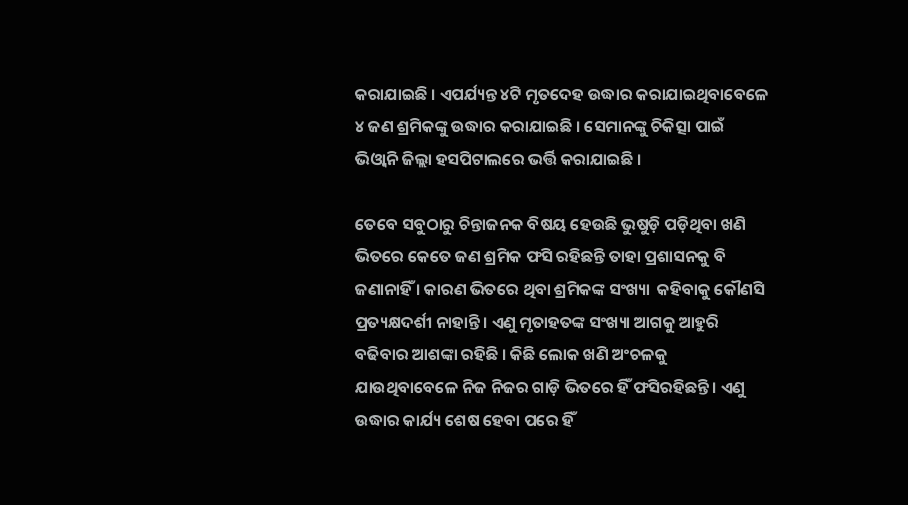କରାଯାଇଛି । ଏପର୍ଯ୍ୟନ୍ତ ୪ଟି ମୃତଦେହ ଉଦ୍ଧାର କରାଯାଇଥିବାବେଳେ ୪ ଜଣ ଶ୍ରମିକଙ୍କୁ ଉଦ୍ଧାର କରାଯାଇଛି । ସେମାନଙ୍କୁ ଚିକିତ୍ସା ପାଇଁ ଭିଓ୍ବାନି ଜିଲ୍ଲା ହସପିଟାଲରେ ଭର୍ତ୍ତି କରାଯାଇଛି ।

ତେବେ ସବୁଠାରୁ ଚିନ୍ତାଜନକ ବିଷୟ ହେଉଛି ଭୁଷୁଡ଼ି ପଡ଼ିଥିବା ଖଣି ଭିତରେ କେତେ ଜଣ ଶ୍ରମିକ ଫସି ରହିଛନ୍ତି ତାହା ପ୍ରଶାସନକୁ ବି ଜଣାନାହିଁ । କାରଣ ଭିତରେ ଥିବା ଶ୍ରମିକଙ୍କ ସଂଖ୍ୟା  କହିବାକୁ କୌଣସି ପ୍ରତ୍ୟକ୍ଷଦର୍ଶୀ ନାହାନ୍ତି । ଏଣୁ ମୃତାହତଙ୍କ ସଂଖ୍ୟା ଆଗକୁ ଆହୁରି ବଢିବାର ଆଶଙ୍କା ରହିଛି । କିଛି ଲୋକ ଖଣି ଅଂଚଳକୁ ଯାଉଥିବାବେଳେ ନିଜ ନିଜର ଗାଡ଼ି ଭିତରେ ହିଁ ଫସିରହିଛନ୍ତି । ଏଣୁ ଉଦ୍ଧାର କାର୍ଯ୍ୟ ଶେଷ ହେବା ପରେ ହିଁ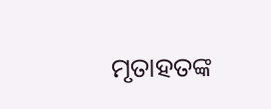ମୃତାହତଙ୍କ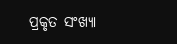ପ୍ରକୃତ ସଂଖ୍ୟା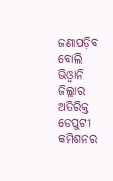ଜଣାପଡ଼ିବ ବୋଲି ଭିଓ୍ବାନି ଜିଲ୍ଲାର ଅତିରିକ୍ତ ଡେପୁଟୀ କମିଶନର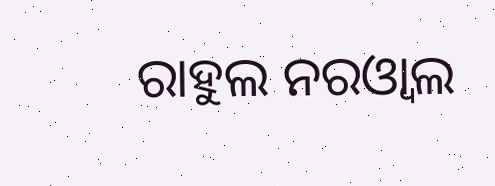ରାହୁଲ ନରଓ୍ବାଲ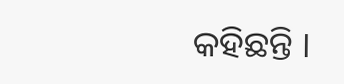କହିଛନ୍ତି ।